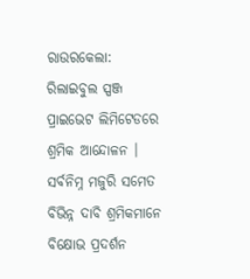ରାଉରକେଲା: ରିଲାଇବୁଲ ସ୍ପଞ୍ଜ ପ୍ରାଇଭେଟ ଲିମିଟେଡରେ ଶ୍ରମିକ ଆନ୍ଦୋଳନ । ସର୍ବନିମ୍ନ ମଜୁରି ସମେତ ବିଭିନ୍ନ ଦାବି ଶ୍ରମିକମାନେ ବିକ୍ଷୋଭ ପ୍ରଦର୍ଶନ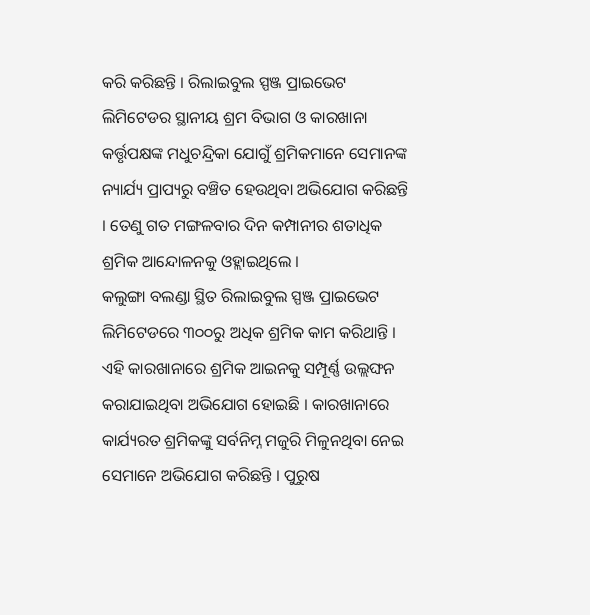କରି କରିଛନ୍ତି । ରିଲାଇବୁଲ ସ୍ପଞ୍ଜ ପ୍ରାଇଭେଟ ଲିମିଟେଡର ସ୍ଥାନୀୟ ଶ୍ରମ ବିଭାଗ ଓ କାରଖାନା କର୍ତ୍ତୃପକ୍ଷଙ୍କ ମଧୁଚନ୍ଦ୍ରିକା ଯୋଗୁଁ ଶ୍ରମିକମାନେ ସେମାନଙ୍କ ନ୍ୟାର୍ଯ୍ୟ ପ୍ରାପ୍ୟରୁ ବଞ୍ଚିତ ହେଉଥିବା ଅଭିଯୋଗ କରିଛନ୍ତି । ତେଣୁ ଗତ ମଙ୍ଗଳବାର ଦିନ କମ୍ପାନୀର ଶତାଧିକ ଶ୍ରମିକ ଆନ୍ଦୋଳନକୁ ଓହ୍ଲାଇଥିଲେ ।
କଲୁଙ୍ଗା ବଲଣ୍ଡା ସ୍ଥିତ ରିଲାଇବୁଲ ସ୍ପଞ୍ଜ ପ୍ରାଇଭେଟ ଲିମିଟେଡରେ ୩୦୦ରୁ ଅଧିକ ଶ୍ରମିକ କାମ କରିଥାନ୍ତି । ଏହି କାରଖାନାରେ ଶ୍ରମିକ ଆଇନକୁ ସମ୍ପୂର୍ଣ୍ଣ ଉଲ୍ଲଙ୍ଘନ କରାଯାଇଥିବା ଅଭିଯୋଗ ହୋଇଛି । କାରଖାନାରେ କାର୍ଯ୍ୟରତ ଶ୍ରମିକଙ୍କୁ ସର୍ବନିମ୍ନ ମଜୁରି ମିଳୁନଥିବା ନେଇ ସେମାନେ ଅଭିଯୋଗ କରିଛନ୍ତି । ପୁରୁଷ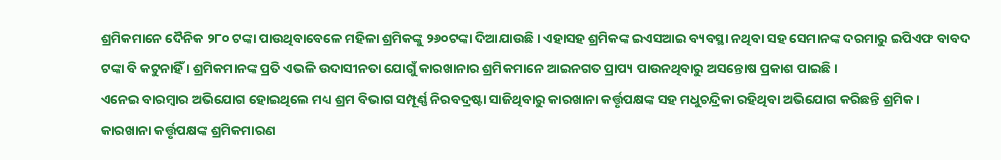ଶ୍ରମିକମାନେ ଦୈନିକ ୨୮୦ ଟଙ୍କା ପାଉଥିବାବେଳେ ମହିଳା ଶ୍ରମିକଙ୍କୁ ୨୬୦ଟଙ୍କା ଦିଆଯାଉଛି । ଏହାସହ ଶ୍ରମିକଙ୍କ ଇଏସଆଇ ବ୍ୟବସ୍ଥା ନଥିବା ସହ ସେମାନଙ୍କ ଦରମାରୁ ଇପିଏଫ ବାବଦ ଟଙ୍କା ବି କଟୁନାହିଁ । ଶ୍ରମିକମାନଙ୍କ ପ୍ରତି ଏଭଳି ଉଦାସୀନତା ଯୋଗୁଁ କାରଖାନାର ଶ୍ରମିକମାନେ ଆଇନଗତ ପ୍ରାପ୍ୟ ପାଉନଥିବାରୁ ଅସନ୍ତୋଷ ପ୍ରକାଶ ପାଇଛି ।
ଏନେଇ ବାରମ୍ବାର ଅଭିଯୋଗ ହୋଇଥିଲେ ମଧ୍ୟ ଶ୍ରମ ବିଭାଗ ସମ୍ପୂର୍ଣ୍ଣ ନିରବଦ୍ରଷ୍ଟା ସାଜିଥିବାରୁ କାରଖାନା କର୍ତ୍ତୃପକ୍ଷଙ୍କ ସହ ମଧୁଚନ୍ଦ୍ରିକା ରହିଥିବା ଅଭିଯୋଗ କରିଛନ୍ତି ଶ୍ରମିକ । କାରଖାନା କର୍ତ୍ତୃପକ୍ଷଙ୍କ ଶ୍ରମିକମାରଣ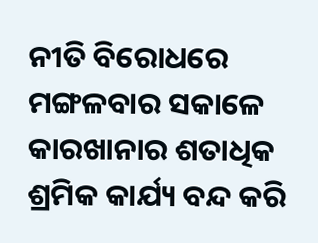ନୀତି ବିରୋଧରେ ମଙ୍ଗଳବାର ସକାଳେ କାରଖାନାର ଶତାଧିକ ଶ୍ରମିକ କାର୍ଯ୍ୟ ବନ୍ଦ କରି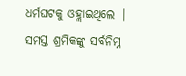ଧର୍ମଘଟକୁ ଓହ୍ଲାଇଥିଲେ | ସମସ୍ତ ଶ୍ରମିକଙ୍କୁ ସର୍ବନିମ୍ନ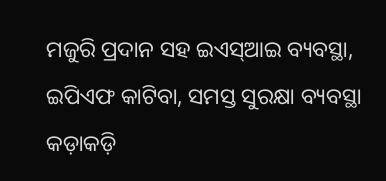ମଜୁରି ପ୍ରଦାନ ସହ ଇଏସ୍ଆଇ ବ୍ୟବସ୍ଥା, ଇପିଏଫ କାଟିବା, ସମସ୍ତ ସୁରକ୍ଷା ବ୍ୟବସ୍ଥା କଡ଼ାକଡ଼ି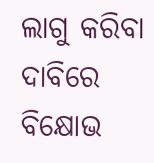ଲାଗୁ କରିବା ଦାବିରେ ବିକ୍ଷୋଭ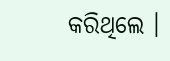କରିଥିଲେ ।